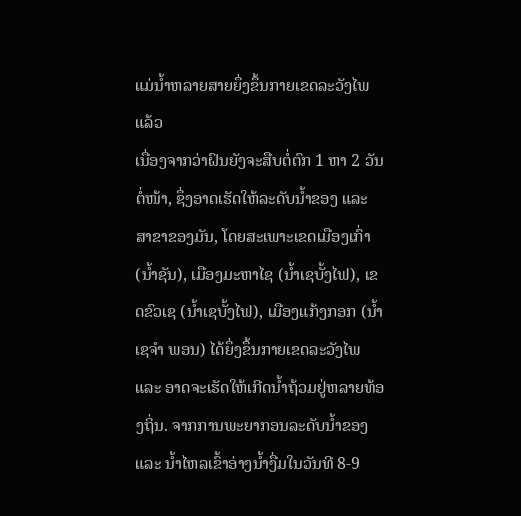ແມ່ນ້ຳຫລາຍສາຍຍຶ່ງຂຶ້ນກາຍເຂດລະວັງໄພແລ້ວ
ເນື່ອງຈາກວ່າຝົນຍັງຈະສືບຕໍ່ຕົກ 1 ຫາ 2 ວັນຕໍ່ໜ້າ, ຊຶ່ງອາດເຮັດໃຫ້ລະດັບນໍ້າຂອງ ແລະ ສາຂາຂອງມັນ, ໂດຍສະເພາະເຂດເມືອງເກົ່າ (ນໍ້າຊັນ), ເມືອງມະຫາໄຊ (ນໍ້າເຊບັ້ງໄຟ), ເຂດຂົວເຊ (ນໍ້າເຊບັ້ງໄຟ), ເມືອງແກ້ງກອກ (ນໍ້າເຊຈຳ ພອນ) ໄດ້ຍຶ່ງຂຶ້ນກາຍເຂດລະວັງໄພ ແລະ ອາດຈະເຮັດໃຫ້ເກີດນ້ຳຖ້ວມຢູ່ຫລາຍທ້ອງຖິ່ນ. ຈາກການພະຍາກອນລະດັບນ້ຳຂອງ ແລະ ນ້ຳໄຫລເຂົ້າອ່າງນ້ຳງື່ມໃນວັນທີ 8-9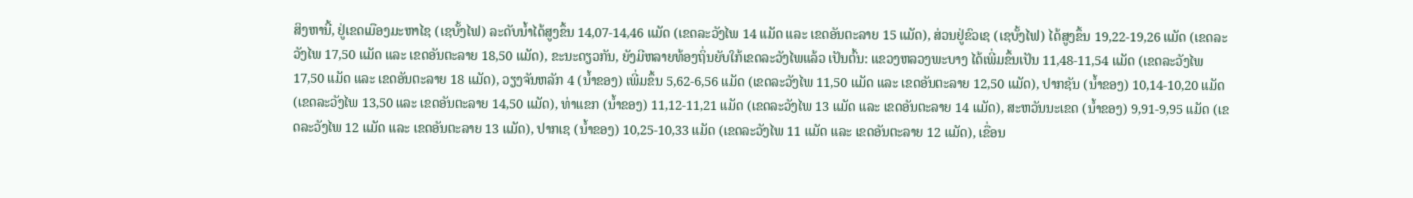ສິງຫານີ້, ຢູ່ເຂດເມືອງມະຫາໄຊ (ເຊບັ້ງໄຟ) ລະດັບນ້ຳໄດ້ສູງຂຶ້ນ 14,07-14,46 ແມັດ (ເຂດລະວັງໄພ 14 ແມັດ ແລະ ເຂດອັນຕະລາຍ 15 ແມັດ), ສ່ວນຢູ່ຂົວເຊ (ເຊບັ້ງໄຟ) ໄດ້ສູງຂຶ້ນ 19,22-19,26 ແມັດ (ເຂດລະວັງໄພ 17,50 ແມັດ ແລະ ເຂດອັນຕະລາຍ 18,50 ແມັດ), ຂະນະດຽວກັນ, ຍັງມີຫລາຍທ້ອງຖິ່ນຍັບໃກ້ເຂດລະວັງໄພແລ້ວ ເປັນຕົ້ນ: ແຂວງຫລວງພະບາງ ໄດ້ເພີ່ມຂຶ້ນເປັນ 11,48-11,54 ແມັດ (ເຂດລະວັງໄພ 17,50 ແມັດ ແລະ ເຂດອັນຕະລາຍ 18 ແມັດ), ວຽງຈັນຫລັກ 4 (ນ້ຳຂອງ) ເພີ່ມຂຶ້ນ 5,62-6,56 ແມັດ (ເຂດລະວັງໄພ 11,50 ແມັດ ແລະ ເຂດອັນຕະລາຍ 12,50 ແມັດ), ປາກຊັນ (ນ້ຳຂອງ) 10,14-10,20 ແມັດ (ເຂດລະວັງໄພ 13,50 ແລະ ເຂດອັນຕະລາຍ 14,50 ແມັດ), ທ່າແຂກ (ນ້ຳຂອງ) 11,12-11,21 ແມັດ (ເຂດລະວັງໄພ 13 ແມັດ ແລະ ເຂດອັນຕະລາຍ 14 ແມັດ), ສະຫວັນນະເຂດ (ນໍ້າຂອງ) 9,91-9,95 ແມັດ (ເຂດລະວັງໄພ 12 ແມັດ ແລະ ເຂດອັນຕະລາຍ 13 ແມັດ), ປາກເຊ (ນ້ຳຂອງ) 10,25-10,33 ແມັດ (ເຂດລະວັງໄພ 11 ແມັດ ແລະ ເຂດອັນຕະລາຍ 12 ແມັດ), ເຂື່ອນ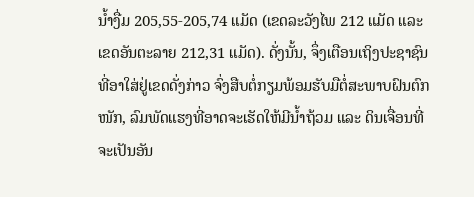ນ້ຳງື່ມ 205,55-205,74 ແມັດ (ເຂດລະວັງໄພ 212 ແມັດ ແລະ ເຂດອັນຕະລາຍ 212,31 ແມັດ). ດັ່ງນັ້ນ, ຈຶ່ງເຕືອນເຖິງປະຊາຊົນທີ່ອາໃສ່ຢູ່ເຂດດັ່ງກ່າວ ຈົ່ງສືບຕໍ່ກຽມພ້ອມຮັບມືຕໍ່ສະພາບຝົນຕົກໜັກ, ລົມພັດແຮງທີ່ອາດຈະເຮັດໃຫ້ມີນໍ້າຖ້ວມ ແລະ ດິນເຈື່ອນທີ່ຈະເປັນອັນ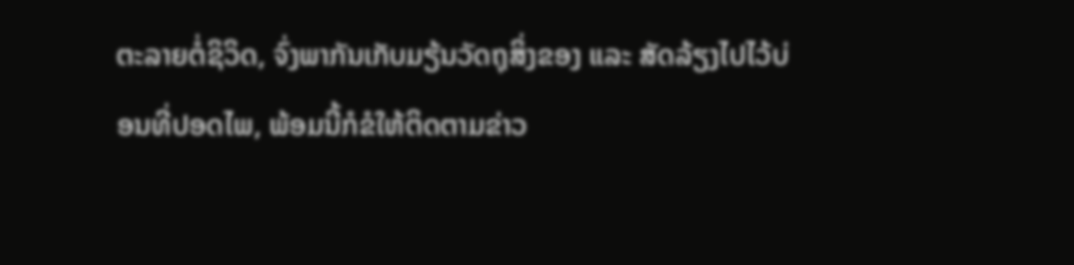ຕະລາຍຕໍ່ຊິວິດ, ຈົ່ງພາກັນເກັບມຽ້ນວັດຖຸສິ່ງຂອງ ແລະ ສັດລ້ຽງໄປໄວ້ບ່ອນທີ່ປອດໄພ, ພ້ອມນີ້ກໍຂໍໃຫ້ຕິດຕາມຂ່າວ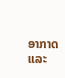ອາກາດ ແລະ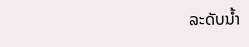ລະດັບນໍ້າ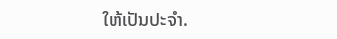ໃຫ້ເປັນປະຈຳ.